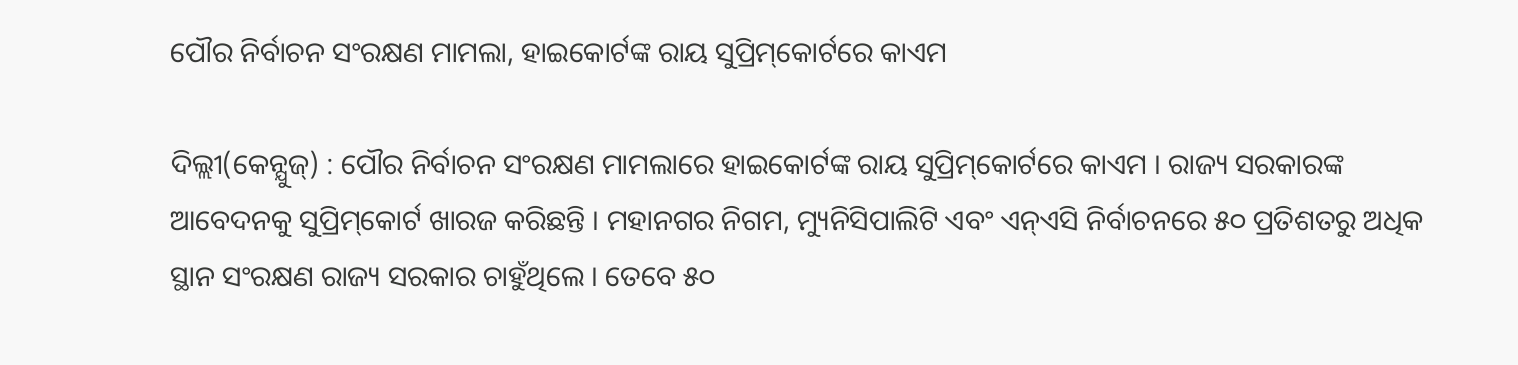ପୌର ନିର୍ବାଚନ ସଂରକ୍ଷଣ ମାମଲା, ହାଇକୋର୍ଟଙ୍କ ରାୟ ସୁପ୍ରିମ୍‌କୋର୍ଟରେ କାଏମ

ଦିଲ୍ଲୀ(କେନ୍ଯୁଜ୍) : ପୌର ନିର୍ବାଚନ ସଂରକ୍ଷଣ ମାମଲାରେ ହାଇକୋର୍ଟଙ୍କ ରାୟ ସୁପ୍ରିମ୍‌କୋର୍ଟରେ କାଏମ । ରାଜ୍ୟ ସରକାରଙ୍କ ଆବେଦନକୁ ସୁପ୍ରିମ୍‌କୋର୍ଟ ଖାରଜ କରିଛନ୍ତି । ମହାନଗର ନିଗମ, ମ୍ୟୁନିସିପାଲିଟି ଏବଂ ଏନ୍‌ଏସି ନିର୍ବାଚନରେ ୫୦ ପ୍ରତିଶତରୁ ଅଧିକ ସ୍ଥାନ ସଂରକ୍ଷଣ ରାଜ୍ୟ ସରକାର ଚାହୁଁଥିଲେ । ତେବେ ୫୦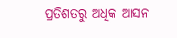ପ୍ରତିଶତରୁ ଅଧିକ ଆସନ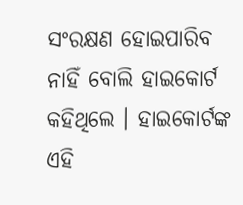ସଂରକ୍ଷଣ ହୋଇପାରିବ ନାହିଁ ବୋଲି ହାଇକୋର୍ଟ କହିଥିଲେ । ହାଇକୋର୍ଟଙ୍କ ଏହି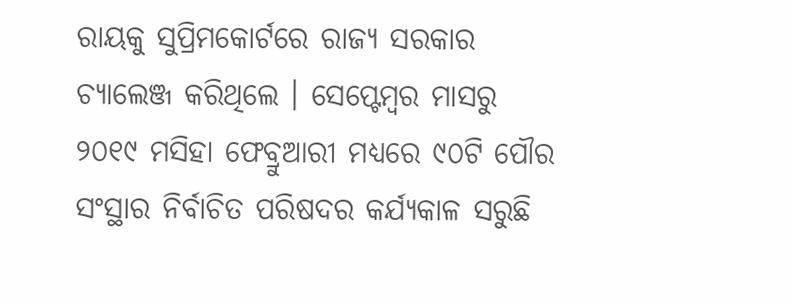ରାୟକୁ ସୁପ୍ରିମକୋର୍ଟରେ ରାଜ୍ୟ ସରକାର ଚ୍ୟାଲେଞ୍ଜ କରିଥିଲେ । ସେପ୍ଟେମ୍ବର ମାସରୁ ୨୦୧୯ ମସିହା ଫେବ୍ରୁଆରୀ ମଧ୍ୟରେ ୯୦ଟି ପୌର ସଂସ୍ଥାର ନିର୍ବାଚିତ ପରିଷଦର କର୍ଯ୍ଯକାଳ ସରୁଛି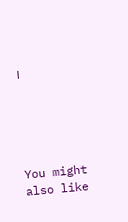।





You might also like